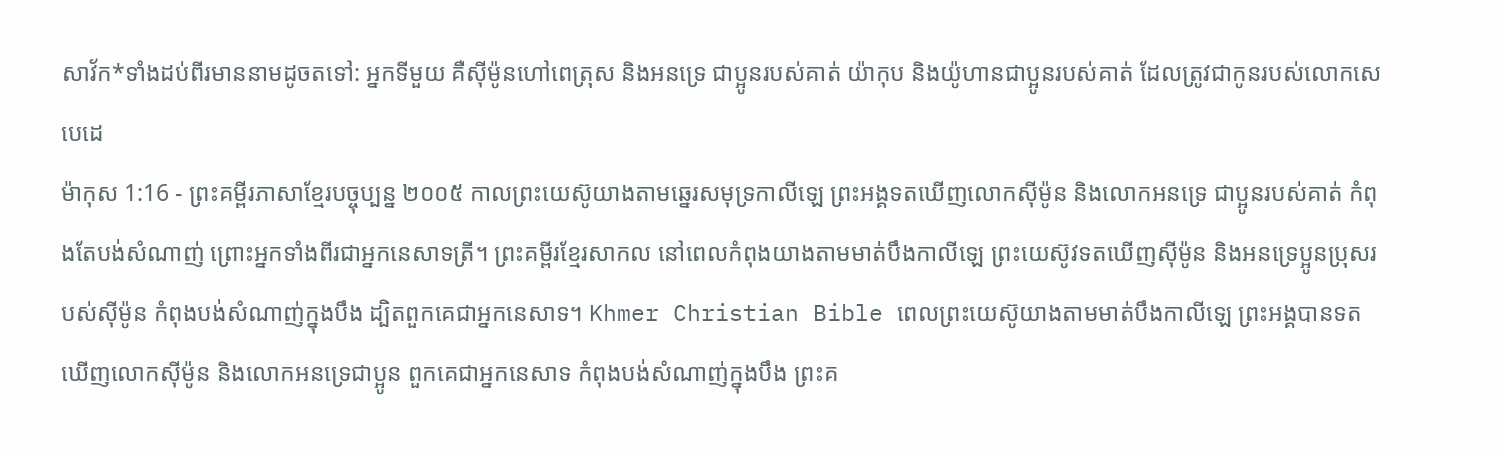សាវ័ក*ទាំងដប់ពីរមាននាមដូចតទៅ: អ្នកទីមួយ គឺស៊ីម៉ូនហៅពេត្រុស និងអនទ្រេ ជាប្អូនរបស់គាត់ យ៉ាកុប និងយ៉ូហានជាប្អូនរបស់គាត់ ដែលត្រូវជាកូនរបស់លោកសេបេដេ
ម៉ាកុស 1:16 - ព្រះគម្ពីរភាសាខ្មែរបច្ចុប្បន្ន ២០០៥ កាលព្រះយេស៊ូយាងតាមឆ្នេរសមុទ្រកាលីឡេ ព្រះអង្គទតឃើញលោកស៊ីម៉ូន និងលោកអនទ្រេ ជាប្អូនរបស់គាត់ កំពុងតែបង់សំណាញ់ ព្រោះអ្នកទាំងពីរជាអ្នកនេសាទត្រី។ ព្រះគម្ពីរខ្មែរសាកល នៅពេលកំពុងយាងតាមមាត់បឹងកាលីឡេ ព្រះយេស៊ូវទតឃើញស៊ីម៉ូន និងអនទ្រេប្អូនប្រុសរបស់ស៊ីម៉ូន កំពុងបង់សំណាញ់ក្នុងបឹង ដ្បិតពួកគេជាអ្នកនេសាទ។ Khmer Christian Bible ពេលព្រះយេស៊ូយាងតាមមាត់បឹងកាលីឡេ ព្រះអង្គបានទតឃើញលោកស៊ីម៉ូន និងលោកអនទ្រេជាប្អូន ពួកគេជាអ្នកនេសាទ កំពុងបង់សំណាញ់ក្នុងបឹង ព្រះគ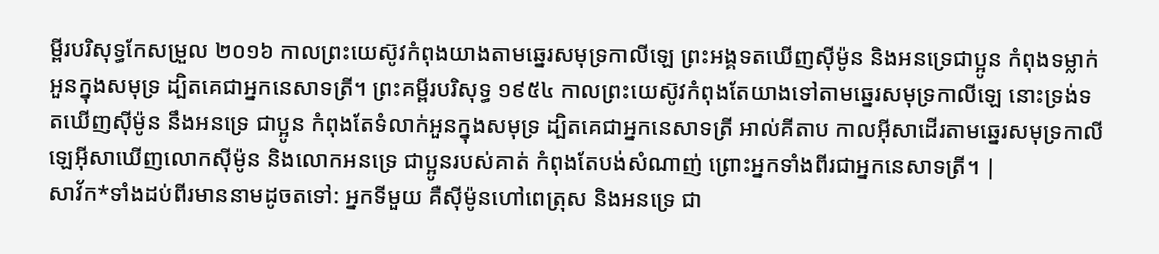ម្ពីរបរិសុទ្ធកែសម្រួល ២០១៦ កាលព្រះយេស៊ូវកំពុងយាងតាមឆ្នេរសមុទ្រកាលីឡេ ព្រះអង្គទតឃើញស៊ីម៉ូន និងអនទ្រេជាប្អូន កំពុងទម្លាក់អួនក្នុងសមុទ្រ ដ្បិតគេជាអ្នកនេសាទត្រី។ ព្រះគម្ពីរបរិសុទ្ធ ១៩៥៤ កាលព្រះយេស៊ូវកំពុងតែយាងទៅតាមឆ្នេរសមុទ្រកាលីឡេ នោះទ្រង់ទតឃើញស៊ីម៉ូន នឹងអនទ្រេ ជាប្អូន កំពុងតែទំលាក់អួនក្នុងសមុទ្រ ដ្បិតគេជាអ្នកនេសាទត្រី អាល់គីតាប កាលអ៊ីសាដើរតាមឆ្នេរសមុទ្រកាលីឡេអ៊ីសាឃើញលោកស៊ីម៉ូន និងលោកអនទ្រេ ជាប្អូនរបស់គាត់ កំពុងតែបង់សំណាញ់ ព្រោះអ្នកទាំងពីរជាអ្នកនេសាទត្រី។ |
សាវ័ក*ទាំងដប់ពីរមាននាមដូចតទៅ: អ្នកទីមួយ គឺស៊ីម៉ូនហៅពេត្រុស និងអនទ្រេ ជា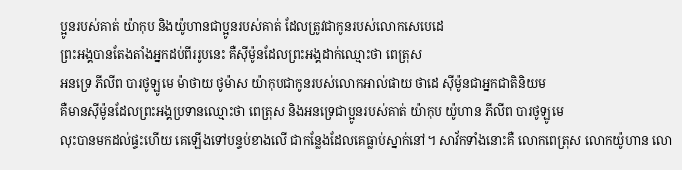ប្អូនរបស់គាត់ យ៉ាកុប និងយ៉ូហានជាប្អូនរបស់គាត់ ដែលត្រូវជាកូនរបស់លោកសេបេដេ
ព្រះអង្គបានតែងតាំងអ្នកដប់ពីររូបនេះ គឺស៊ីម៉ូនដែលព្រះអង្គដាក់ឈ្មោះថា ពេត្រុស
អនទ្រេ ភីលីព បារថូឡូមេ ម៉ាថាយ ថូម៉ាស យ៉ាកុបជាកូនរបស់លោកអាល់ផាយ ថាដេ ស៊ីម៉ូនជាអ្នកជាតិនិយម
គឺមានស៊ីម៉ូនដែលព្រះអង្គប្រទានឈ្មោះថា ពេត្រុស និងអនទ្រេជាប្អូនរបស់គាត់ យ៉ាកុប យ៉ូហាន ភីលីព បារថូឡូមេ
លុះបានមកដល់ផ្ទះហើយ គេឡើងទៅបន្ទប់ខាងលើ ជាកន្លែងដែលគេធ្លាប់ស្នាក់នៅ។ សាវ័កទាំងនោះគឺ លោកពេត្រុស លោកយ៉ូហាន លោ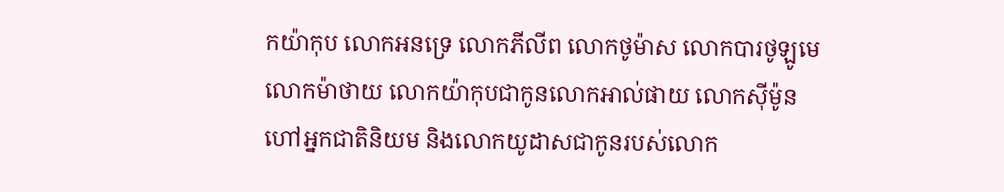កយ៉ាកុប លោកអនទ្រេ លោកភីលីព លោកថូម៉ាស លោកបារថូឡូមេ លោកម៉ាថាយ លោកយ៉ាកុបជាកូនលោកអាល់ផាយ លោកស៊ីម៉ូនហៅអ្នកជាតិនិយម និងលោកយូដាសជាកូនរបស់លោក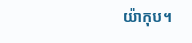យ៉ាកុប។